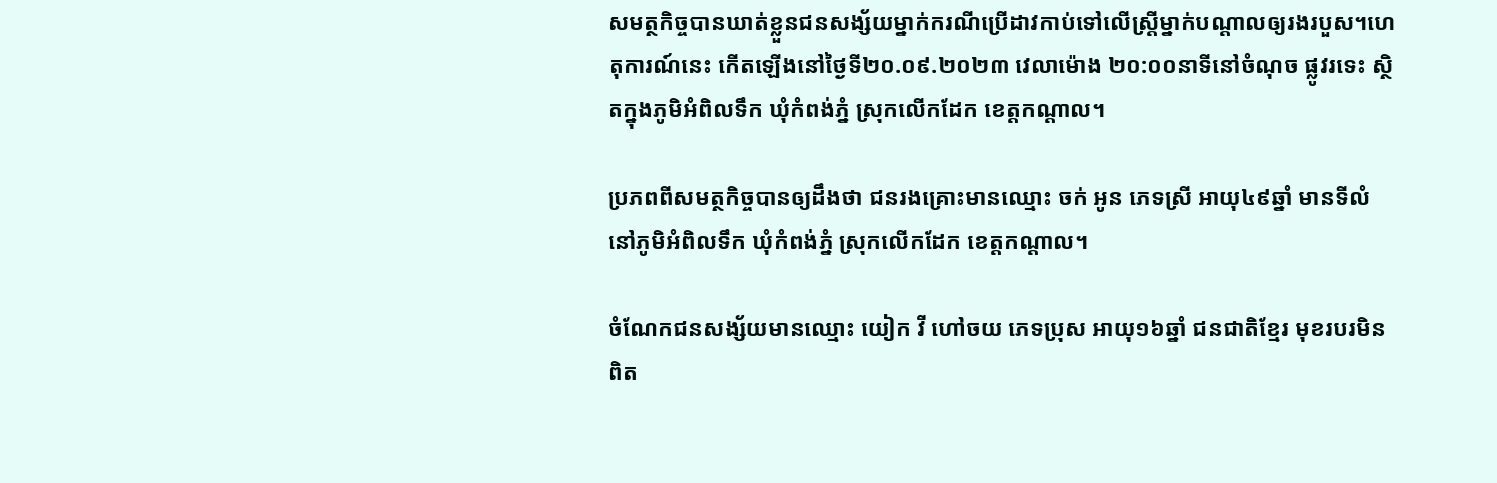សមត្ថកិច្ចបានឃាត់ខ្លួនជនសង្ស័យម្នាក់ករណីប្រើដាវកាប់ទៅលើស្ត្រីម្នាក់បណ្តាលឲ្យរងរបួស។ហេតុការណ៍នេះ កើតឡើងនៅថ្ងៃទី២០.០៩.២០២៣ វេលាម៉ោង ២០:០០នាទីនៅចំណុច ផ្លូវរទេះ ស្ថិតក្នុងភូមិអំពិលទឹក ឃុំកំពង់ភ្នំ ស្រុកលើកដែក ខេត្តកណ្តាល។

ប្រភពពីសមត្ថកិច្ចបានឲ្យដឹងថា ជនរងគ្រោះមានឈ្មោះ ចក់ អូន ភេទស្រី អាយុ៤៩ឆ្នាំ មានទីលំនៅភូមិអំពិលទឹក ឃុំកំពង់ភ្នំ ស្រុកលើកដែក ខេត្តកណ្ដាល។

ចំណែកជនសង្ស័យមានឈ្មោះ យៀក វី ហៅចយ ភេទប្រុស អាយុ១៦ឆ្នាំ ជនជាតិខ្មែរ មុខរបរមិនពិត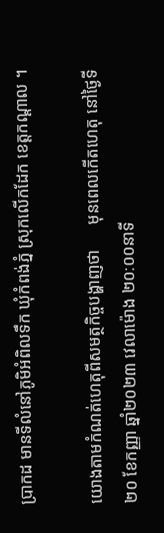ប្រាកដ មានទីលំនៅភូមិអំពិលទឹក ឃុំកំពង់ភ្នំ ស្រុកលើកដែក ខេត្តកណ្តាល ។

យោងតាមកំណត់ហេតុពីសមត្ថកិច្ចបង្ហាញថា      មុនពេលកើតហេតុ នៅថ្ងៃទី២០ ខែកញ្ញា ឆ្នាំ២០២៣ វេលាម៉ោង ២០:០០នាទី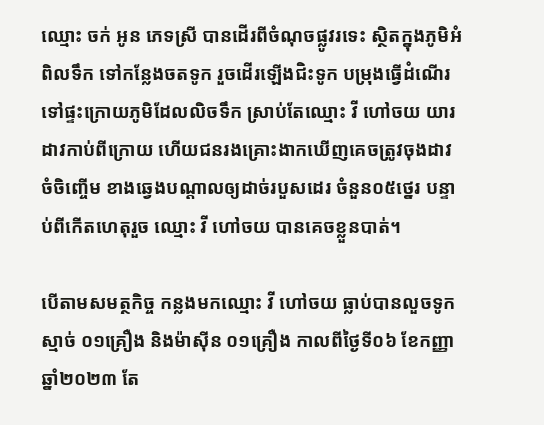ឈ្មោះ ចក់ អូន ភេទស្រី បានដើរពីចំណុចផ្លូវរទេះ ស្ថិតក្នុងភូមិអំពិលទឹក ទៅកន្លែងចតទូក រួចដើរឡើងជិះទូក បម្រុងធ្វើដំណើរ ទៅផ្ទះក្រោយភូមិដែលលិចទឹក ស្រាប់តែឈ្មោះ វី ហៅចយ យារដាវកាប់ពីក្រោយ ហើយជនរងគ្រោះងាកឃើញគេចត្រូវចុងដាវ ចំចិញ្ចើម ខាងឆ្វេងបណ្តាលឲ្យដាច់របួសដេរ ចំនួន០៥ថ្នេរ បន្ទាប់ពីកើតហេតុរួច ឈ្មោះ វី ហៅចយ បានគេចខ្លួនបាត់។

បើតាមសមត្ថកិច្ច កន្លងមកឈ្មោះ វី ហៅចយ ធ្លាប់បានលួចទូកស្មាច់ ០១គ្រឿង និងម៉ាស៊ីន ០១គ្រឿង កាលពីថ្ងៃទី០៦ ខែកញ្ញា ឆ្នាំ២០២៣ តែ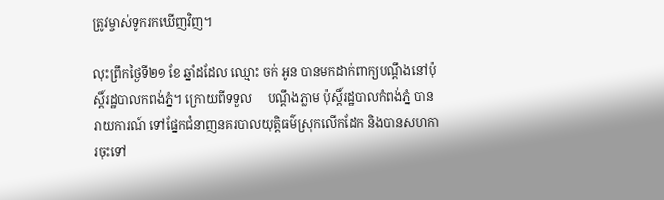ត្រូវម្ចាស់ទូករកឃើញវិញ។

លុះព្រឹកថ្ងៃទី២១ ខែ ឆ្នាំដដែល ឈ្មោះ ចក់ អូន បានមកដាក់ពាក្យបណ្តឹងនៅប៉ុស្តិ៍រដ្ឋបាលកពង់ភ្នំ។ ក្រោយពីទទួល     បណ្តឹងភ្លាម ប៉ុស្តិ៍រដ្ឋបាលកំពង់ភ្នំ បានរាយការណ៍ ទៅផ្នែកជំនាញនគរបាលយុត្តិធម៌ស្រុកលើកដែក និងបានសហការចុះទៅ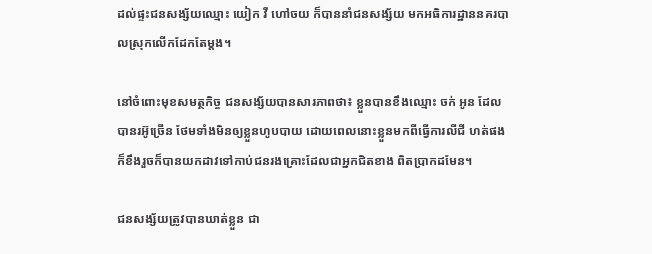ដល់ផ្ទះជនសង្ស័យឈ្មោះ យៀក វី ហៅចយ ក៏បាននាំជនសង្ស័យ មកអធិការដ្ឋាននគរបាលស្រុកលើកដែកតែម្ដង។

នៅចំពោះមុខសមត្ថកិច្ច ជនសង្ស័យបានសារភាពថា៖ ខ្លួនបានខឹងឈ្មោះ ចក់ អូន ដែលបានរអ៊ូច្រើន ថែមទាំងមិនឲ្យខ្លួនហូបបាយ ដោយពេលនោះខ្លួនមកពីធ្វើការលីជី ហត់ផង ក៏ខឹងរួចក៏បានយកដាវទៅកាប់ជនរងគ្រោះដែលជាអ្នកជិតខាង ពិតប្រាកដមែន។

ជនសង្ស័យត្រូវបានឃាត់ខ្លួន ជា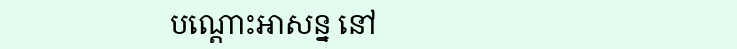បណ្តោះអាសន្ន នៅ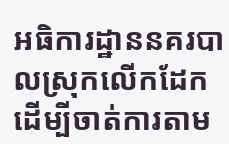អធិការដ្ឋាននគរបាលស្រុកលើកដែក ដើម្បីចាត់ការតាម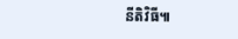នីតិវិធី៕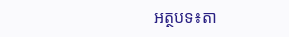អត្ថបទ៖តា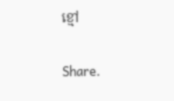ខ្មៅ

Share.